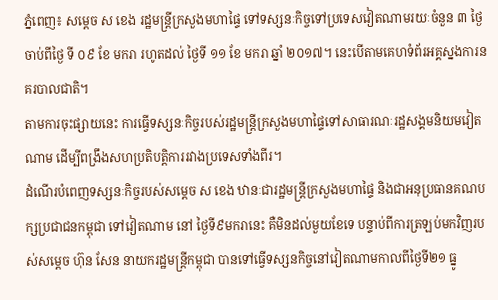ភ្នំពេញ៖ សម្តេច ស ខេង រដ្ឋមន្ត្រីក្រសួងមហាផ្ទៃ ទៅទស្សនៈកិច្ចទៅប្រទេសវៀតណាមរយៈចំនួន ៣ ថ្ងៃ ចាប់ពីថ្ងៃ ទី ០៩ ខែ មករា រហូតដល់ ថ្ងៃទី ១១ ខែ មករា ឆ្នាំ ២០១៧។ នេះបើតាមគេហទំព័រអគ្គស្នងការនគរបាលជាតិ។
តាមការចុះផ្សាយនេះ ការធ្វើទស្សនៈកិច្ចរបស់រដ្ឋមន្ត្រីក្រសួងមហាផ្ទៃទៅសាធារណៈរដ្ឋសង្គមនិយមវៀតណាម ដើម្បីពង្រឹងសហប្រតិបត្តិការរវាងប្រទេសទាំងពីរ។
ដំណើរបំពេញទស្សនៈកិច្ចរបស់សម្ដេច ស ខេង ឋានៈជារដ្ឋមន្ត្រីក្រសួងមហាផ្ទៃ និងជាអនុប្រធានគណបក្សប្រជាជនកម្ពុជា ទៅវៀតណាម នៅ ថ្ងៃទី៩មករានេះ គឺមិនដល់មួយខែទេ បន្ទាប់ពីការត្រឡប់មកវិញរបស់សម្ដេច ហ៊ុន សែន នាយករដ្ឋមន្ត្រីកម្ពុជា បានទៅធ្វើទស្សនកិច្ចនៅវៀតណាមកាលពីថ្ងៃទី២១ ធ្នូ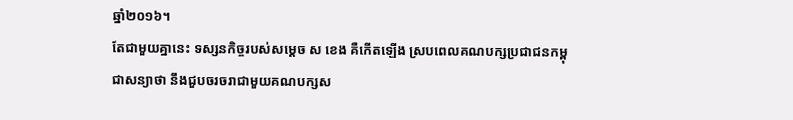ឆ្នាំ២០១៦។
តែជាមួយគ្នានេះ ទស្សនកិច្ចរបស់សម្ដេច ស ខេង គឺកើតឡើង ស្របពេលគណបក្សប្រជាជនកម្ពុជាសន្យាថា នឹងជួបចរចរាជាមួយគណបក្សស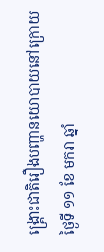ង្គ្រោះជាតិរឿងបញ្ហានយោបាយនៅក្រោយថ្ងៃទី ១១ ខែ មករា ឆ្នាំ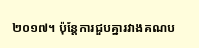២០១៧។ ប៉ុន្តែការជួបគ្នារវាងគណប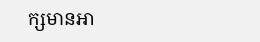ក្សមានអា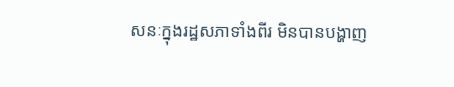សនៈក្នុងរដ្ឋសភាទាំងពីរ មិនបានបង្ហាញ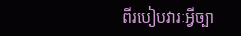ពីរបៀបវារៈអ្វីច្បា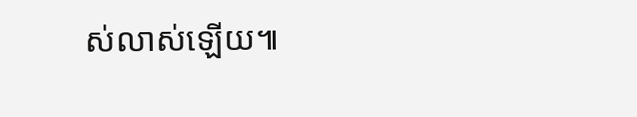ស់លាស់ឡើយ៕